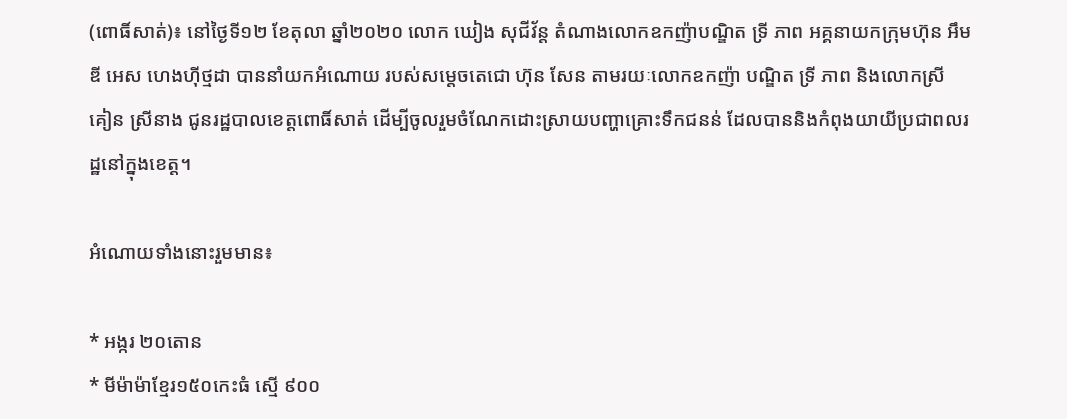(ពោធិ៍សាត់)៖ នៅថ្ងៃទី១២ ខែតុលា ឆ្នាំ២០២០ លោក ឃៀង សុជីវ័ន្ត តំណាងលោកឧកញ៉ាបណ្ឌិត ទ្រី ភាព អគ្គនាយកក្រុមហ៊ុន អឹម ឌី អេស ហេងហ៊ីថ្មដា បាននាំយកអំណោយ របស់សម្តេចតេជោ ហ៊ុន សែន តាមរយៈលោកឧកញ៉ា បណ្ឌិត ទ្រី ភាព និងលោកស្រី គៀន ស្រីនាង ជូនរដ្ឋបាលខេត្តពោធិ៍សាត់ ដើម្បីចូលរួមចំណែកដោះស្រាយបញ្ហាគ្រោះទឹកជនន់ ដែលបាននិងកំពុងយាយីប្រជាពលរដ្ឋនៅក្នុងខេត្ត។

អំណោយទាំងនោះរួមមាន៖

* អង្ករ ២០តោន
* មីម៉ាម៉ាខ្មែរ១៥០កេះធំ ស្មើ ៩០០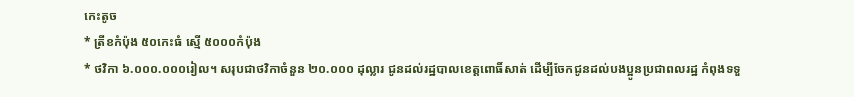កេះតូច
* ត្រីខកំប៉ុង ៥០កេះធំ ស្មើ ៥០០០កំប៉ុង
* ថវិកា ៦.០០០.០០០រៀល។ សរុបជាថវិកាចំនួន ២០.០០០ ដុល្លារ ជូនដល់រដ្ឋបាលខេត្តពោធិ៍សាត់ ដើម្បីចែកជូនដល់បងប្អូនប្រជាពលរដ្ឋ កំពុងទទួ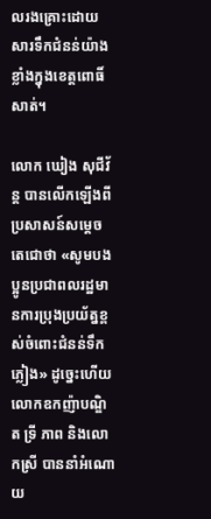លរងគ្រោះដោយសារទឹកជំនន់យ៉ាងខ្លាំងក្នុងខេត្តពោធិ៍សាត់។

លោក ឃៀង សុជីវ័ន្ត បានលើកឡើងពីប្រសាសន៍សម្តេចតេជោថា «សូមបងប្អូនប្រជាពលរដ្ឋមានការប្រុងប្រយ័ត្នខ្ពស់ចំពោះជំនន់ទឹកភ្លៀង» ដូច្នេះហើយលោកឧកញ៉ាបណ្ឌិត ទ្រី ភាព និងលោកស្រី បាននាំអំណោយ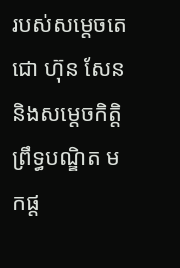របស់សម្តេចតេជោ ហ៊ុន សែន និងសម្តេចកិត្តិព្រឹទ្ធបណ្ឌិត មកផ្ត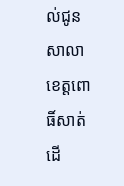ល់ជូនសាលាខេត្តពោធិ៍សាត់ ដើ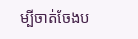ម្បីចាត់ចែងប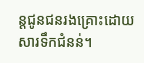ន្តជូនជនរងគ្រោះដោយសារទឹកជំនន់។